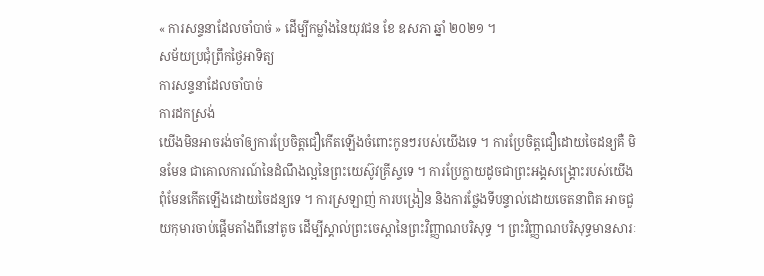« ការសន្ទនាដែលចាំបាច់ » ដើម្បីកម្លាំងនៃយុវជន ខែ ឧសភា ឆ្នាំ ២០២១ ។
សម័យប្រជុំព្រឹកថ្ងៃអាទិត្យ
ការសន្ទនាដែលចាំបាច់
ការដកស្រង់
យើងមិនអាចរង់ចាំឲ្យការប្រែចិត្តជឿកើតឡើងចំពោះកូនៗរបស់យើងទេ ។ ការប្រែចិត្តជឿដោយចៃដន្យគឺ មិនមែន ជាគោលការណ៍នៃដំណឹងល្អនៃព្រះយេស៊ូវគ្រីស្ទទេ ។ ការប្រែក្លាយដូចជាព្រះអង្គសង្រ្គោះរបស់យើងពុំមែនកើតឡើងដោយចៃដន្យទេ ។ ការស្រឡាញ់ ការបង្រៀន និងការថ្លែងទីបន្ទាល់ដោយចេតនាពិត អាចជួយកុមារចាប់ផ្តើមតាំងពីនៅតូច ដើម្បីស្គាល់ព្រះចេស្តានៃព្រះវិញ្ញាណបរិសុទ្ធ ។ ព្រះវិញ្ញាណបរិសុទ្ធមានសារៈ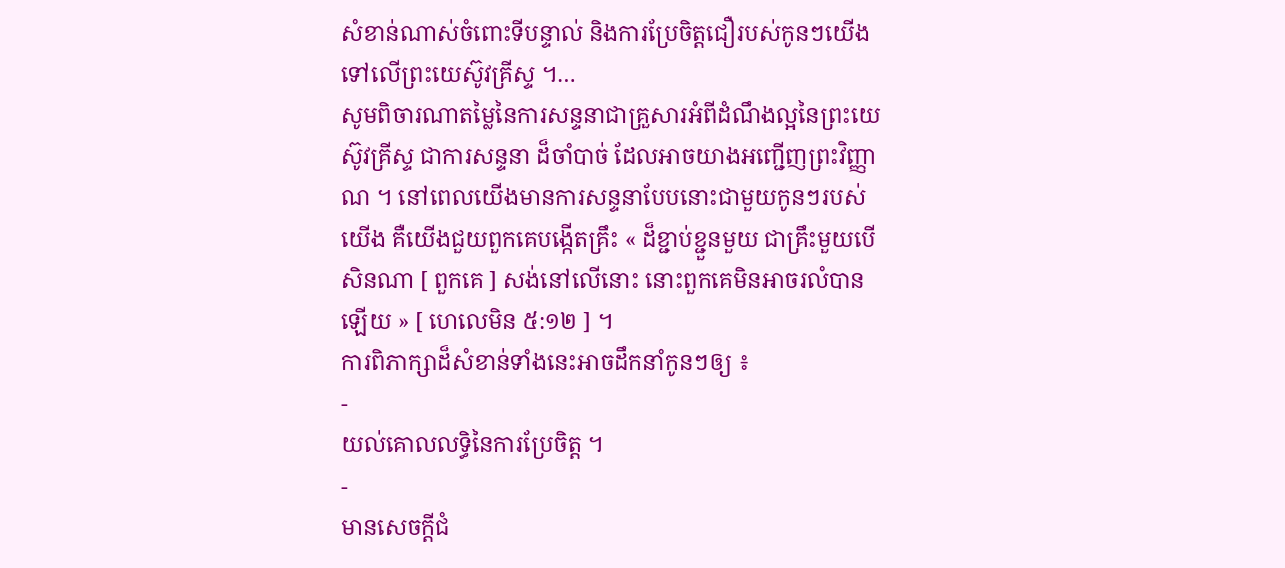សំខាន់ណាស់ចំពោះទីបន្ទាល់ និងការប្រែចិត្តជឿរបស់កូនៗយើងទៅលើព្រះយេស៊ូវគ្រីស្ទ ។…
សូមពិចារណាតម្លៃនៃការសន្ទនាជាគ្រួសារអំពីដំណឹងល្អនៃព្រះយេស៊ូវគ្រីស្ទ ជាការសន្ទនា ដ៏ចាំបាច់ ដែលអាចយាងអញ្ជើញព្រះវិញ្ញាណ ។ នៅពេលយើងមានការសន្ទនាបែបនោះជាមួយកូនៗរបស់យើង គឺយើងជួយពួកគេបង្កើតគ្រឹះ « ដ៏ខ្ជាប់ខ្ជួនមួយ ជាគ្រឹះមួយបើសិនណា [ ពួកគេ ] សង់នៅលើនោះ នោះពួកគេមិនអាចរលំបានឡើយ » [ ហេលេមិន ៥:១២ ] ។
ការពិភាក្សាដ៏សំខាន់ទាំងនេះអាចដឹកនាំកូនៗឲ្យ ៖
-
យល់គោលលទ្ធិនៃការប្រែចិត្ត ។
-
មានសេចក្ដីជំ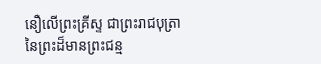នឿលើព្រះគ្រីស្ទ ជាព្រះរាជបុត្រានៃព្រះដ៏មានព្រះជន្ម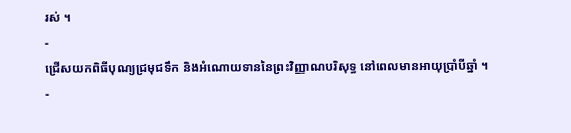រស់ ។
-
ជ្រើសយកពិធីបុណ្យជ្រមុជទឹក និងអំណោយទាននៃព្រះវិញ្ញាណបរិសុទ្ធ នៅពេលមានអាយុប្រាំបីឆ្នាំ ។
-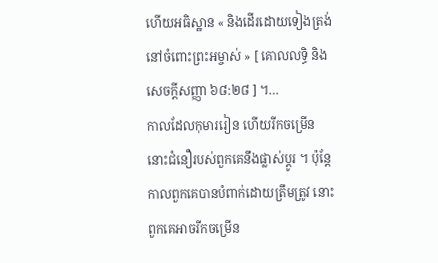ហើយអធិស្ឋាន « និងដើរដោយទៀងត្រង់នៅចំពោះព្រះអម្ចាស់ » [ គោលលទ្ធិ និង សេចក្ដីសញ្ញា ៦៨:២៨ ] ។…
កាលដែលកុមាររៀន ហើយរីកចម្រើន នោះជំនឿរបស់ពួកគេនឹងផ្លាស់ប្តូរ ។ ប៉ុន្តែកាលពួកគេបានបំពាក់ដោយត្រឹមត្រូវ នោះពួកគេអាចរីកចម្រើន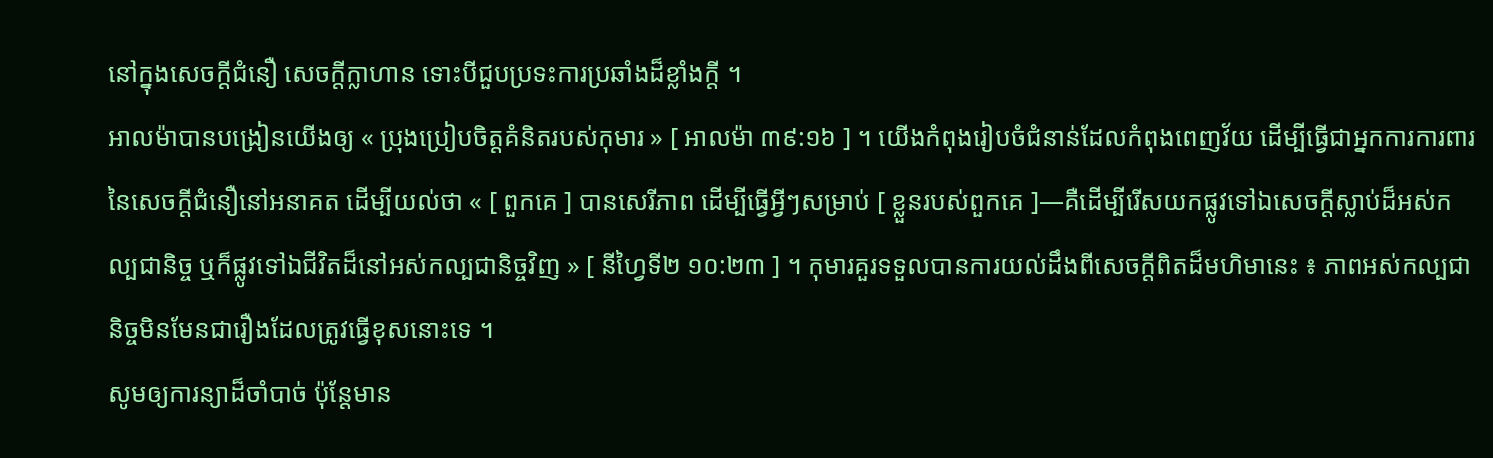នៅក្នុងសេចក្តីជំនឿ សេចក្តីក្លាហាន ទោះបីជួបប្រទះការប្រឆាំងដ៏ខ្លាំងក្តី ។
អាលម៉ាបានបង្រៀនយើងឲ្យ « ប្រុងប្រៀបចិត្តគំនិតរបស់កុមារ » [ អាលម៉ា ៣៩:១៦ ] ។ យើងកំពុងរៀបចំជំនាន់ដែលកំពុងពេញវ័យ ដើម្បីធ្វើជាអ្នកការការពារនៃសេចក្តីជំនឿនៅអនាគត ដើម្បីយល់ថា « [ ពួកគេ ] បានសេរីភាព ដើម្បីធ្វើអ្វីៗសម្រាប់ [ ខ្លួនរបស់ពួកគេ ]—គឺដើម្បីរើសយកផ្លូវទៅឯសេចក្ដីស្លាប់ដ៏អស់កល្បជានិច្ច ឬក៏ផ្លូវទៅឯជីវិតដ៏នៅអស់កល្បជានិច្ចវិញ » [ នីហ្វៃទី២ ១០:២៣ ] ។ កុមារគួរទទួលបានការយល់ដឹងពីសេចក្តីពិតដ៏មហិមានេះ ៖ ភាពអស់កល្បជានិច្ចមិនមែនជារឿងដែលត្រូវធ្វើខុសនោះទេ ។
សូមឲ្យការន្យាដ៏ចាំបាច់ ប៉ុន្តែមាន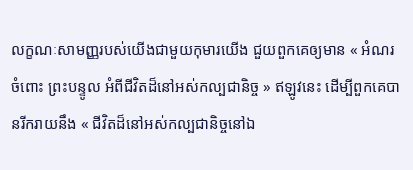លក្ខណៈសាមញ្ញរបស់យើងជាមួយកុមារយើង ជួយពួកគេឲ្យមាន « អំណរចំពោះ ព្រះបន្ទូល អំពីជីវិតដ៏នៅអស់កល្បជានិច្ច » ឥឡូវនេះ ដើម្បីពួកគេបានរីករាយនឹង « ជីវិតដ៏នៅអស់កល្បជានិច្ចនៅឯ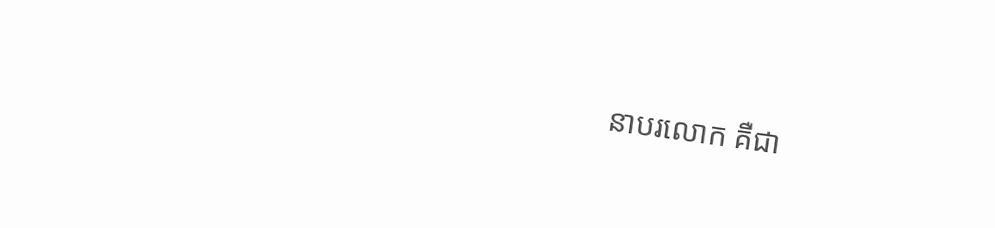នាបរលោក គឺជា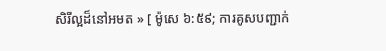សិរីល្អដ៏នៅអមត » [ ម៉ូសេ ៦:៥៩; ការគូសបញ្ជាក់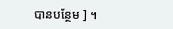បានបន្ថែម ] ។